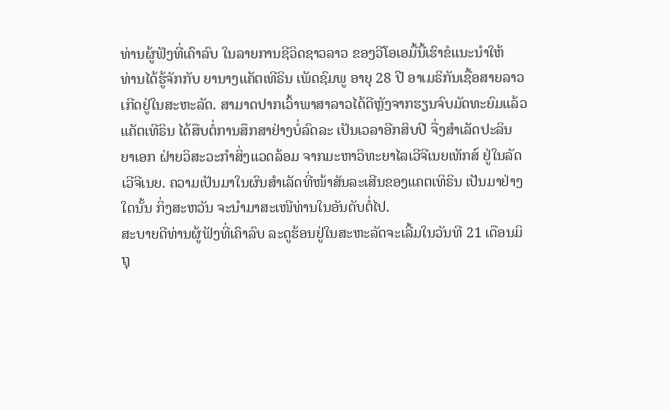ທ່ານຜູ້ຟັງທີ່ເຄົາລົບ ໃນລາຍການຊີວິດຊາວລາວ ຂອງວີໂອເອມື້ນີ້ເຮົາຂໍແນະນຳໃຫ້
ທ່ານໄດ້ຮູ້ຈັກກັບ ຍານາງແຄັຕເທີຣິນ ເພັດຊົມພູ ອາຍຸ 28 ປີ ອາເມຣິກັນເຊື້ອສາຍລາວ
ເກີດຢູ່ໃນສະຫະລັດ. ສາມາດປາກເວົ້າພາສາລາວໄດ້ດີຫຼັງຈາກຮຽນຈົບມັດທະຍົມແລ້ວ
ແຄັຕເທີຣິນ ໄດ້ສືບຕໍ່ການສຶກສາຢ່າງບໍ່ລົດລະ ເປັນເວລາອີກສິບປີ ຈື່ງສຳເລັດປະລິນ
ຍາເອກ ຝ່າຍວິສະວະກຳສິ່ງແວດລ້ອມ ຈາກມະຫາວິທະຍາໄລເວີຈີເນຍເທັກສ໌ ຢູ່ໃນລັດ
ເວີຈີເນຍ. ຄວາມເປັນມາໃນຜົນສຳເລັດທີ່ໜ້າສັນລະເສີນຂອງແຄຕເທິຣິນ ເປັນມາຢ່າງ
ໃດນັ້ນ ກິ່ງສະຫວັນ ຈະນຳມາສະເໜີທ່ານໃນອັນດັບຕໍ່ໄປ.
ສະບາຍດີທ່ານຜູ້ຟັງທີ່ເຄົາລົບ ລະດູຮ້ອນຢູ່ໃນສະຫະລັດຈະເລີ້ມໃນວັນທີ 21 ເດືອນມິ
ຖຸ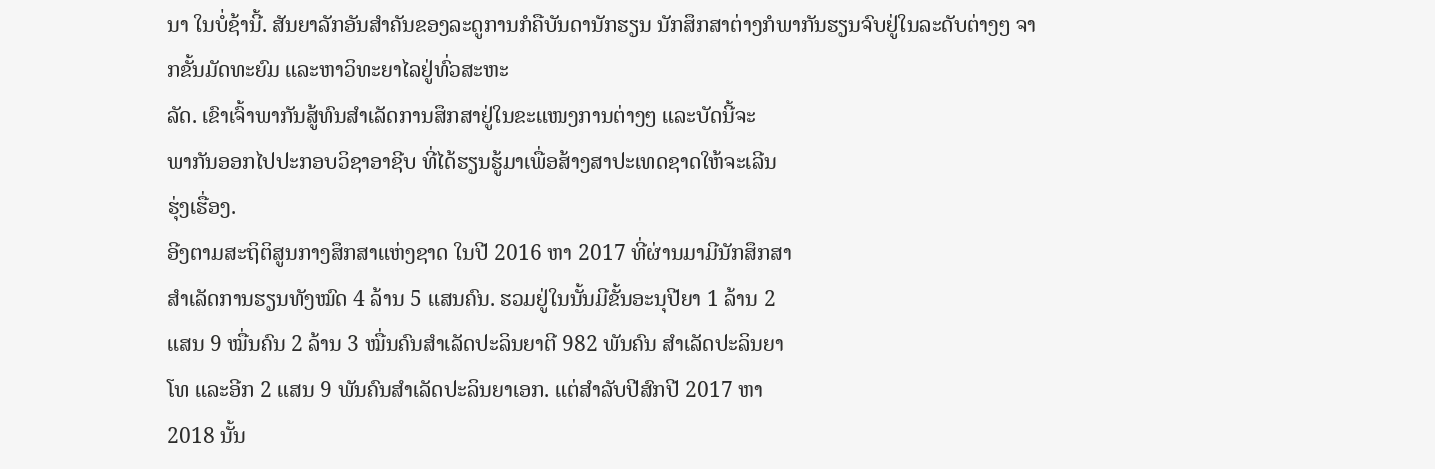ນາ ໃນບໍ່ຊ້ານີ້. ສັນຍາລັກອັນສຳຄັນຂອງລະດູການກໍຄືບັນດານັກຮຽນ ນັກສຶກສາຕ່າງກໍພາກັນຮຽນຈົບຢູ່ໃນລະດັບຕ່າງໆ ຈາກຂັ້ນມັດທະຍົມ ແລະຫາວິທະຍາໄລຢູ່ທົ່ວສະຫະ
ລັດ. ເຂົາເຈົ້າພາກັນສູ້ທົນສຳເລັດການສຶກສາຢູ່ໃນຂະແໜງການຕ່າງໆ ແລະບັດນີ້ຈະ
ພາກັນອອກໄປປະກອບວິຊາອາຊີບ ທີ່ໄດ້ຮຽນຮູ້ມາເພື່ອສ້າງສາປະເທດຊາດໃຫ້ຈະເລີນ
ຮຸ່ງເຮື່ອງ.
ອີງຕາມສະຖິຕິສູນກາງສຶກສາແຫ່ງຊາດ ໃນປີ 2016 ຫາ 2017 ທີ່ຜ່ານມາມີນັກສຶກສາ
ສຳເລັດການຮຽນທັງໝົດ 4 ລ້ານ 5 ແສນຄົນ. ຮວມຢູ່ໃນນັ້ນມີຂັ້ນອະນຸປີຍາ 1 ລ້ານ 2
ແສນ 9 ໝື່ນຄົນ 2 ລ້ານ 3 ໝື່ນຄົນສຳເລັດປະລິນຍາຕີ 982 ພັນຄົນ ສຳເລັດປະລິນຍາ
ໂທ ແລະອີກ 2 ແສນ 9 ພັນຄົນສຳເລັດປະລິນຍາເອກ. ແຕ່ສຳລັບປີສົກປີ 2017 ຫາ
2018 ນັ້ນ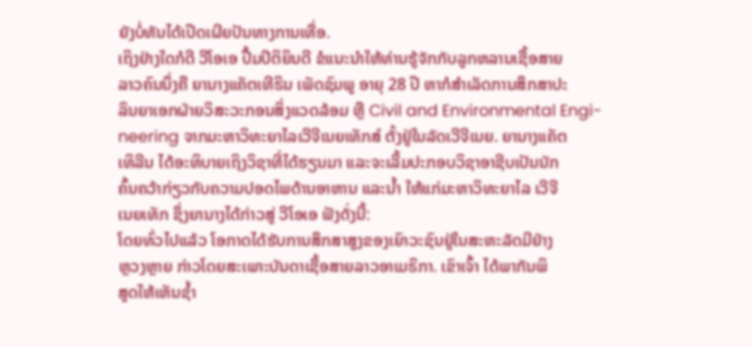ຍັງບໍ່ທັນໄດ້ເປີດເຜີຍປັນທາງການເທື່ອ.
ເຖິງຢ່າງໃດກໍດີ ວີໂອເອ ປື້ມປິຕິຍິນດີ ຂໍແນະນຳໃຫ້ທ່ານຮູ້ຈັກກັບລູກຫລານເຊື້ອສາຍ
ລາວຄົນນຶ່ງຄື ຍານາງແຄັຕເທີຣິນ ເພັດຊົມພູ ອາຍຸ 28 ປີ ຫາກໍສຳເລັດການສຶກສາປະ
ລິນຍາເອກຝ່າຍວິສະວະກອນສິ່ງແວດລ້ອມ ຫຼື Civil and Environmental Engi-
neering ຈາກມະຫາວິທະຍາໄລເວີຈີເນຍເທັກສ໌ ຕັ້ງຢູ່ໃນລັດເວີຈີເນຍ. ຍານາງແຄັຕ
ເທິລີນ ໄດ້ອະທິບາຍເຖິງວິຊາທີ່ໄດ້ຮຽນມາ ແລະຈະເລີ້ມປະກອບວິຊາອາຊີບເປັນນັກ
ຄົ້ນຄວ້າກ່ຽວກັບຄວາມປອດໄພດ້ານອາຫານ ແລະນໍ້າ ໃຫ້ແກ່ມະຫາວິທະຍາໄລ ເວີຈີ
ເນຍເທັກ ຊຶ່ງຍານາງໄດ້ກ່າວສູ່ ວີໂອເອ ຟັງດັ່ງນີ້:
ໂດຍທົ່ວໄປແລ້ວ ໂອກາດໄດ້ຮັບການສຶກສາສູງຂອງເຍົາວະຊົນຢູ່ໃນສະຫະລັດມີຢ່າງ
ຫຼວງຫຼາຍ ກ່າວໂດຍສະເພາະບັນດາເຊື້ອສາຍລາວອາເມຣິກາ. ເຂົາເຈົ້າ ໄດ້ພາກັນພິ
ສູດໃຫ້ເຫັນຊໍ້າ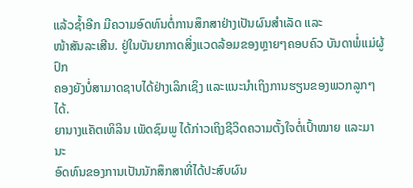ແລ້ວຊໍ້າອີກ ມີຄວາມອົດທົນຕໍ່ການສຶກສາຢ່າງເປັນຜົນສຳເລັດ ແລະ
ໜ້າສັນລະເສີນ. ຢູ່ໃນບັນຍາກາດສິ່ງແວດລ້ອມຂອງຫຼາຍໆຄອບຄົວ ບັນດາພໍ່ແມ່ຜູ້ປົກ
ຄອງຍັງບໍ່ສາມາດຊາບໄດ້ຢ່າງເລິກເຊິງ ແລະແນະນຳເຖິງການຮຽນຂອງພວກລູກໆໄດ້.
ຍານາງແຄັຕເທິລິນ ເພັດຊົມພູ ໄດ້ກ່າວເຖິງຊີວິດຄວາມຕັ້ງໃຈຕໍ່ເປົ້າໝາຍ ແລະມານະ
ອົດທົນຂອງການເປັນນັກສຶກສາທີ່ໄດ້ປະສົບຜົນ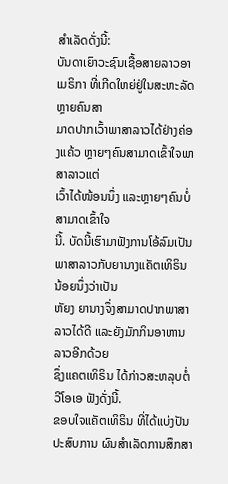ສຳເລັດດັ່ງນີ້:
ບັນດາເຍົາວະຊົນເຊື້ອສາຍລາວອາເມຣິກາ ທີ່ເກີດໃຫຍ່ຢູ່ໃນສະຫະລັດ ຫຼາຍຄົນສາ
ມາດປາກເວົ້າພາສາລາວໄດ້ຢ່າງຄ່ອງແຄ້ວ ຫຼາຍໆຄົນສາມາດເຂົ້າໃຈພາສາລາວແຕ່
ເວົ້າໄດ້ໜ້ອນນຶ່ງ ແລະຫຼາຍໆຄົນບໍ່ສາມາດເຂົ້າໃຈ
ນີ້. ບັດນີ້ເຮົາມາຟັງການໂອ້ລົມເປັນພາສາລາວກັບຍານາງແຄັຕເທິຣິນ ນ້ອຍນຶ່ງວ່າເປັນ
ຫັຍງ ຍານາງຈຶ່ງສາມາດປາກພາສາລາວໄດ້ດີ ແລະຍັງມັກກິນອາຫານລາວອີກດ້ວຍ
ຊຶ່ງແຄຕເທິຣິນ ໄດ້ກ່າວສະຫລຸບຕໍ່ ວີໂອເອ ຟັງດັ່ງນີ້.
ຂອບໃຈແຄັຕເທິຣິນ ທີ່ໄດ້ແບ່ງປັນປະສົບການ ຜົນສຳເລັດການສຶກສາ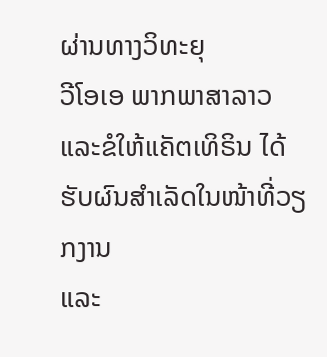ຜ່ານທາງວິທະຍຸ
ວີໂອເອ ພາກພາສາລາວ ແລະຂໍໃຫ້ແຄັຕເທິຣິນ ໄດ້ຮັບຜົນສຳເລັດໃນໜ້າທີ່ວຽກງານ
ແລະ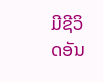ມີຊີວິດອັນ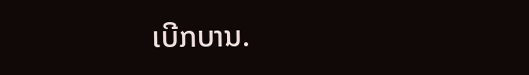ເບີກບານ.